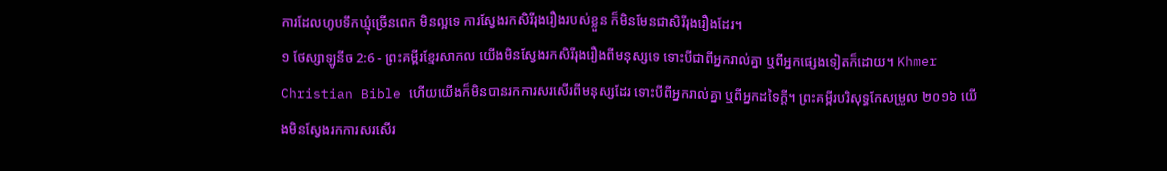ការដែលហូបទឹកឃ្មុំច្រើនពេក មិនល្អទេ ការស្វែងរកសិរីរុងរឿងរបស់ខ្លួន ក៏មិនមែនជាសិរីរុងរឿងដែរ។
១ ថែស្សាឡូនីច 2:6 - ព្រះគម្ពីរខ្មែរសាកល យើងមិនស្វែងរកសិរីរុងរឿងពីមនុស្សទេ ទោះបីជាពីអ្នករាល់គ្នា ឬពីអ្នកផ្សេងទៀតក៏ដោយ។ Khmer Christian Bible ហើយយើងក៏មិនបានរកការសរសើរពីមនុស្សដែរ ទោះបីពីអ្នករាល់គ្នា ឬពីអ្នកដទៃក្ដី។ ព្រះគម្ពីរបរិសុទ្ធកែសម្រួល ២០១៦ យើងមិនស្វែងរកការសរសើរ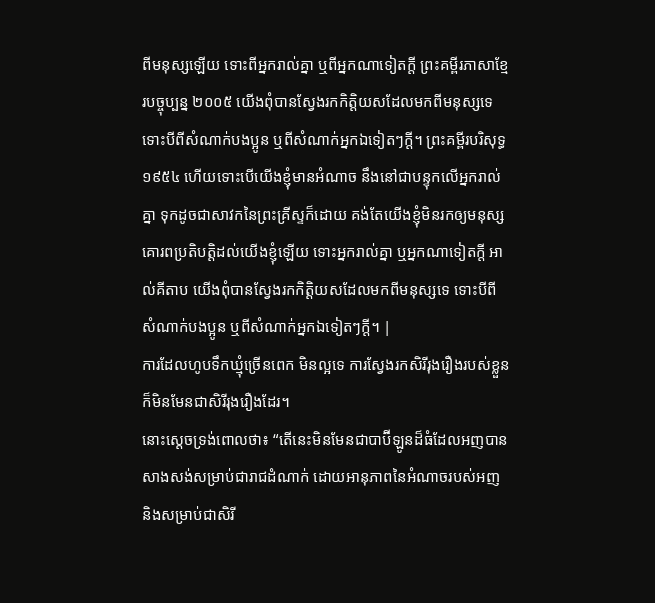ពីមនុស្សឡើយ ទោះពីអ្នករាល់គ្នា ឬពីអ្នកណាទៀតក្តី ព្រះគម្ពីរភាសាខ្មែរបច្ចុប្បន្ន ២០០៥ យើងពុំបានស្វែងរកកិត្តិយសដែលមកពីមនុស្សទេ ទោះបីពីសំណាក់បងប្អូន ឬពីសំណាក់អ្នកឯទៀតៗក្ដី។ ព្រះគម្ពីរបរិសុទ្ធ ១៩៥៤ ហើយទោះបើយើងខ្ញុំមានអំណាច នឹងនៅជាបន្ទុកលើអ្នករាល់គ្នា ទុកដូចជាសាវកនៃព្រះគ្រីស្ទក៏ដោយ គង់តែយើងខ្ញុំមិនរកឲ្យមនុស្សគោរពប្រតិបត្តិដល់យើងខ្ញុំឡើយ ទោះអ្នករាល់គ្នា ឬអ្នកណាទៀតក្តី អាល់គីតាប យើងពុំបានស្វែងរកកិត្ដិយសដែលមកពីមនុស្សទេ ទោះបីពីសំណាក់បងប្អូន ឬពីសំណាក់អ្នកឯទៀតៗក្ដី។ |
ការដែលហូបទឹកឃ្មុំច្រើនពេក មិនល្អទេ ការស្វែងរកសិរីរុងរឿងរបស់ខ្លួន ក៏មិនមែនជាសិរីរុងរឿងដែរ។
នោះស្ដេចទ្រង់ពោលថា៖ “តើនេះមិនមែនជាបាប៊ីឡូនដ៏ធំដែលអញបានសាងសង់សម្រាប់ជារាជដំណាក់ ដោយអានុភាពនៃអំណាចរបស់អញ និងសម្រាប់ជាសិរី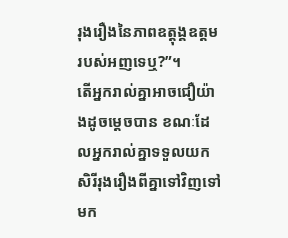រុងរឿងនៃភាពឧត្ដុង្គឧត្ដមរបស់អញទេឬ?”។
តើអ្នករាល់គ្នាអាចជឿយ៉ាងដូចម្ដេចបាន ខណៈដែលអ្នករាល់គ្នាទទួលយកសិរីរុងរឿងពីគ្នាទៅវិញទៅមក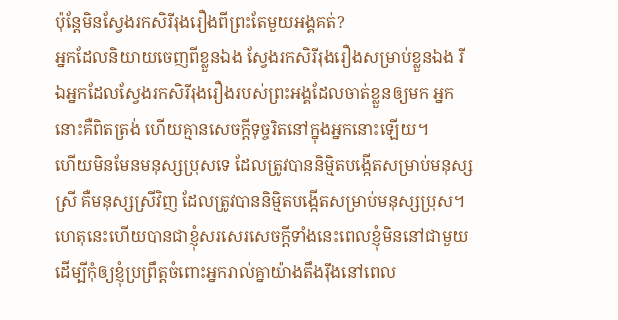ប៉ុន្តែមិនស្វែងរកសិរីរុងរឿងពីព្រះតែមួយអង្គគត់?
អ្នកដែលនិយាយចេញពីខ្លួនឯង ស្វែងរកសិរីរុងរឿងសម្រាប់ខ្លួនឯង រីឯអ្នកដែលស្វែងរកសិរីរុងរឿងរបស់ព្រះអង្គដែលចាត់ខ្លួនឲ្យមក អ្នកនោះគឺពិតត្រង់ ហើយគ្មានសេចក្ដីទុច្ចរិតនៅក្នុងអ្នកនោះឡើយ។
ហើយមិនមែនមនុស្សប្រុសទេ ដែលត្រូវបាននិម្មិតបង្កើតសម្រាប់មនុស្សស្រី គឺមនុស្សស្រីវិញ ដែលត្រូវបាននិម្មិតបង្កើតសម្រាប់មនុស្សប្រុស។
ហេតុនេះហើយបានជាខ្ញុំសរសេរសេចក្ដីទាំងនេះពេលខ្ញុំមិននៅជាមួយ ដើម្បីកុំឲ្យខ្ញុំប្រព្រឹត្តចំពោះអ្នករាល់គ្នាយ៉ាងតឹងរ៉ឹងនៅពេល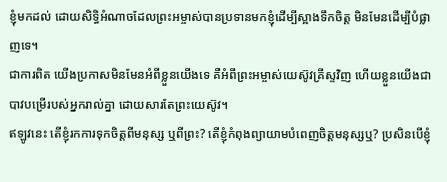ខ្ញុំមកដល់ ដោយសិទ្ធិអំណាចដែលព្រះអម្ចាស់បានប្រទានមកខ្ញុំដើម្បីស្អាងទឹកចិត្ត មិនមែនដើម្បីបំផ្លាញទេ។
ជាការពិត យើងប្រកាសមិនមែនអំពីខ្លួនយើងទេ គឺអំពីព្រះអម្ចាស់យេស៊ូវគ្រីស្ទវិញ ហើយខ្លួនយើងជាបាវបម្រើរបស់អ្នករាល់គ្នា ដោយសារតែព្រះយេស៊ូវ។
ឥឡូវនេះ តើខ្ញុំរកការទុកចិត្តពីមនុស្ស ឬពីព្រះ? តើខ្ញុំកំពុងព្យាយាមបំពេញចិត្តមនុស្សឬ? ប្រសិនបើខ្ញុំ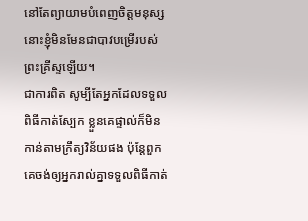នៅតែព្យាយាមបំពេញចិត្តមនុស្ស នោះខ្ញុំមិនមែនជាបាវបម្រើរបស់ព្រះគ្រីស្ទឡើយ។
ជាការពិត សូម្បីតែអ្នកដែលទទួលពិធីកាត់ស្បែក ខ្លួនគេផ្ទាល់ក៏មិនកាន់តាមក្រឹត្យវិន័យផង ប៉ុន្តែពួកគេចង់ឲ្យអ្នករាល់គ្នាទទួលពិធីកាត់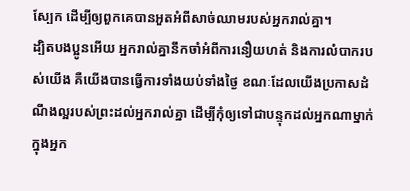ស្បែក ដើម្បីឲ្យពួកគេបានអួតអំពីសាច់ឈាមរបស់អ្នករាល់គ្នា។
ដ្បិតបងប្អូនអើយ អ្នករាល់គ្នានឹកចាំអំពីការនឿយហត់ និងការលំបាករបស់យើង គឺយើងបានធ្វើការទាំងយប់ទាំងថ្ងៃ ខណៈដែលយើងប្រកាសដំណឹងល្អរបស់ព្រះដល់អ្នករាល់គ្នា ដើម្បីកុំឲ្យទៅជាបន្ទុកដល់អ្នកណាម្នាក់ក្នុងអ្នក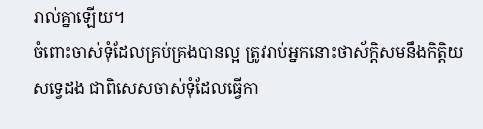រាល់គ្នាឡើយ។
ចំពោះចាស់ទុំដែលគ្រប់គ្រងបានល្អ ត្រូវរាប់អ្នកនោះថាស័ក្ដិសមនឹងកិត្តិយសទ្វេដង ជាពិសេសចាស់ទុំដែលធ្វើកា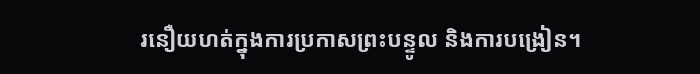រនឿយហត់ក្នុងការប្រកាសព្រះបន្ទូល និងការបង្រៀន។